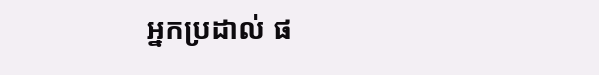អ្នកប្រដាល់ ផ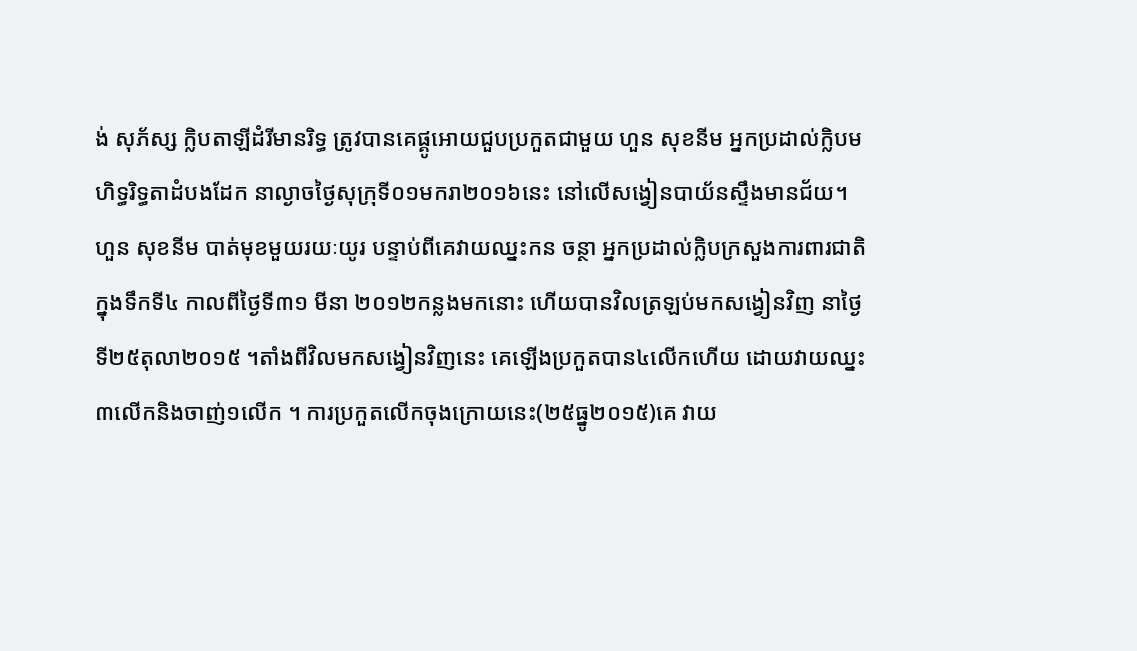ង់ សុភ័ស្ស ក្លិបតាឡីដំរីមានរិទ្ធ ត្រូវបានគេផ្គូអោយជួបប្រកួតជាមួយ ហួន សុខនីម អ្នកប្រដាល់ក្លិបមហិទ្ធរិទ្ធតាដំបងដែក នាល្ងាចថ្ងៃសុក្រុទី០១មករា២០១៦នេះ នៅលើសង្វៀនបាយ័នស្ទឹងមានជ័យ។
ហួន សុខនីម បាត់មុខមួយរយៈយូរ បន្ទាប់ពីគេវាយឈ្នះកន ចន្ថា អ្នកប្រដាល់ក្លិបក្រសួងការពារជាតិក្នុងទឹកទី៤ កាលពីថ្ងៃទី៣១ មីនា ២០១២កន្លងមកនោះ ហើយបានវិលត្រឡប់មកសង្វៀនវិញ នាថ្ងៃទី២៥តុលា២០១៥ ។តាំងពីវិលមកសង្វៀនវិញនេះ គេឡើងប្រកួតបាន៤លើកហើយ ដោយវាយឈ្នះ៣លើកនិងចាញ់១លើក ។ ការប្រកួតលើកចុងក្រោយនេះ(២៥ធ្នូ២០១៥)គេ វាយ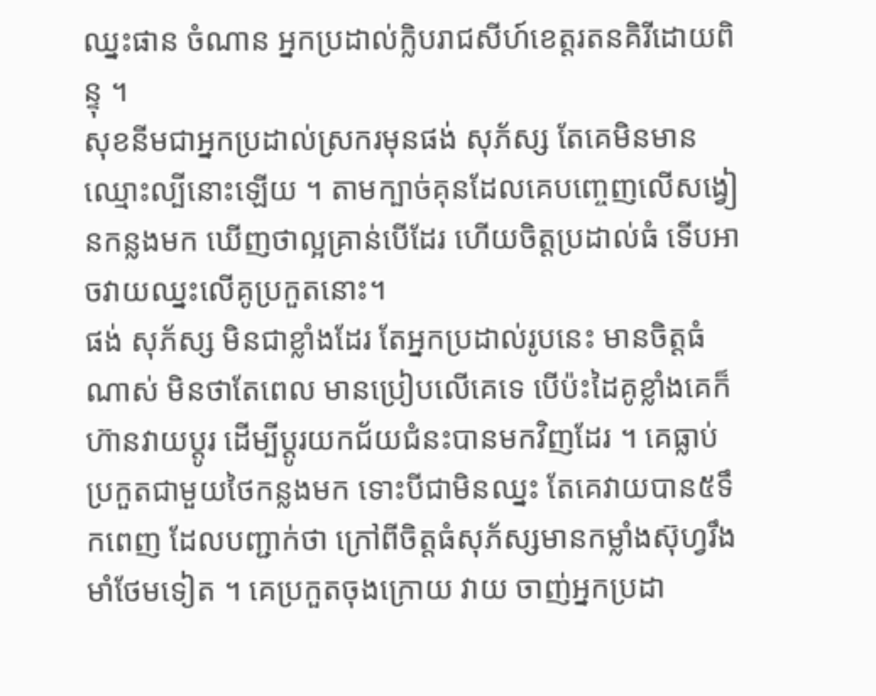ឈ្នះផាន ចំណាន អ្នកប្រដាល់ក្លិបរាជសីហ៍ខេត្តរតនគិរីដោយពិន្ទុ ។
សុខនីមជាអ្នកប្រដាល់ស្រករមុនផង់ សុភ័ស្ស តែគេមិនមានឈ្មោះល្បីនោះឡើយ ។ តាមក្បាច់គុនដែលគេបញ្ចេញលើសង្វៀនកន្លងមក ឃើញថាល្អគ្រាន់បើដែរ ហើយចិត្តប្រដាល់ធំ ទើបអាចវាយឈ្នះលើគូប្រកួតនោះ។
ផង់ សុភ័ស្ស មិនជាខ្លាំងដែរ តែអ្នកប្រដាល់រូបនេះ មានចិត្តធំណាស់ មិនថាតែពេល មានប្រៀបលើគេទេ បើប៉ះដៃគូខ្លាំងគេក៏ហ៊ានវាយប្តូរ ដើម្បីប្តូរយកជ័យជំនះបានមកវិញដែរ ។ គេធ្លាប់ប្រកួតជាមួយថៃកន្លងមក ទោះបីជាមិនឈ្នះ តែគេវាយបាន៥ទឹកពេញ ដែលបញ្ជាក់ថា ក្រៅពីចិត្តធំសុភ័ស្សមានកម្លាំងស៊ុហ្វរឹងមាំថែមទៀត ។ គេប្រកួតចុងក្រោយ វាយ ចាញ់អ្នកប្រដា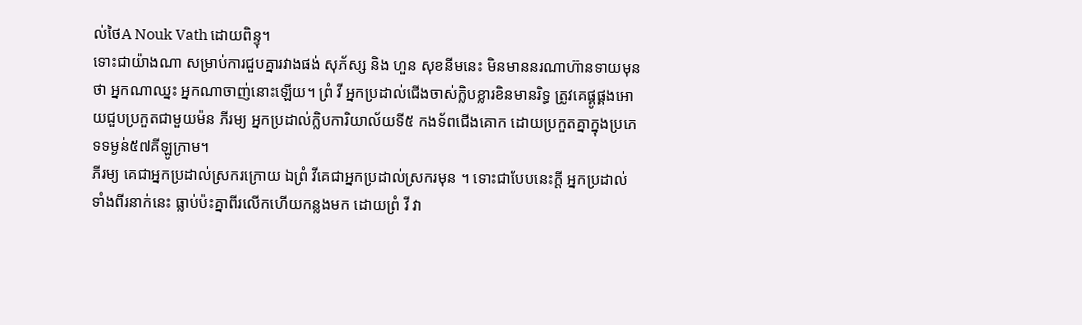ល់ថៃA Nouk Vath ដោយពិន្ទុ។
ទោះជាយ៉ាងណា សម្រាប់ការជួបគ្នារវាងផង់ សុភ័ស្ស និង ហួន សុខនីមនេះ មិនមាននរណាហ៊ានទាយមុនថា អ្នកណាឈ្នះ អ្នកណាចាញ់នោះឡើយ។ ព្រំ វី អ្នកប្រដាល់ជើងចាស់ក្លិបខ្លារខិនមានរិទ្ធ ត្រូវគេផ្គូផ្គងអោយជួបប្រកួតជាមួយម៉ន ភីរម្យ អ្នកប្រដាល់ក្លិបការិយាល័យទី៥ កងទ័ពជើងគោក ដោយប្រកួតគ្នាក្នុងប្រភេទទម្ងន់៥៧គីឡូក្រាម។
ភីរម្យ គេជាអ្នកប្រដាល់ស្រករក្រោយ ឯព្រំ វីគេជាអ្នកប្រដាល់ស្រករមុន ។ ទោះជាបែបនេះក្តី អ្នកប្រដាល់ទាំងពីរនាក់នេះ ធ្លាប់ប៉ះគ្នាពីរលើកហើយកន្លងមក ដោយព្រំ វី វា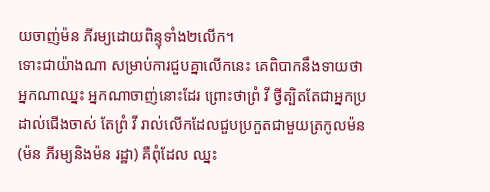យចាញ់ម៉ន ភីរម្យដោយពិន្ទុទាំង២លើក។
ទោះជាយ៉ាងណា សម្រាប់ការជួបគ្នាលើកនេះ គេពិបាកនឹងទាយថា អ្នកណាឈ្នះ អ្នកណាចាញ់នោះដែរ ព្រោះថាព្រំ វី ថ្វីត្បិតតែជាអ្នកប្រដាល់ជើងចាស់ តែព្រំ វី រាល់លើកដែលជួបប្រកួតជាមួយត្រកូលម៉ន(ម៉ន ភីរម្យនិងម៉ន រដ្ឋា) គឺពុំដែល ឈ្នះ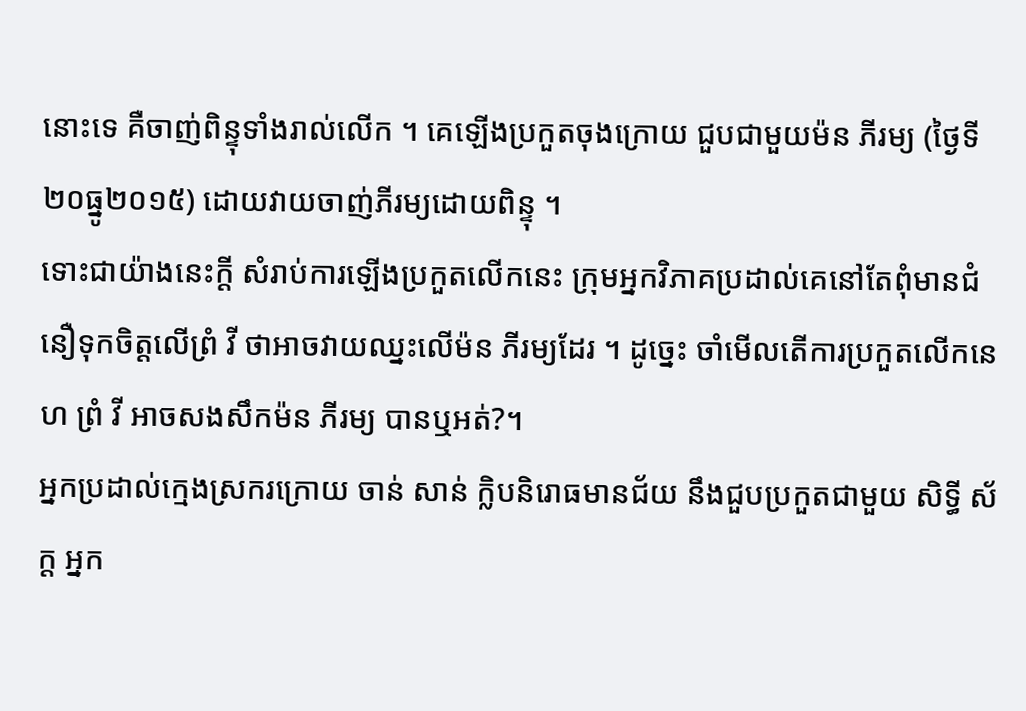នោះទេ គឺចាញ់ពិន្ទុទាំងរាល់លើក ។ គេឡើងប្រកួតចុងក្រោយ ជួបជាមួយម៉ន ភីរម្យ (ថ្ងៃទី២០ធ្នូ២០១៥) ដោយវាយចាញ់ភីរម្យដោយពិន្ទុ ។
ទោះជាយ៉ាងនេះក្តី សំរាប់ការឡើងប្រកួតលើកនេះ ក្រុមអ្នកវិភាគប្រដាល់គេនៅតែពុំមានជំនឿទុកចិត្តលើព្រំ វី ថាអាចវាយឈ្នះលើម៉ន ភីរម្យដែរ ។ ដូច្នេះ ចាំមើលតើការប្រកួតលើកនេហ ព្រំ វី អាចសងសឹកម៉ន ភីរម្យ បានឬអត់?។
អ្នកប្រដាល់ក្មេងស្រករក្រោយ ចាន់ សាន់ ក្លិបនិរោធមានជ័យ នឹងជួបប្រកួតជាមួយ សិទ្ធី ស័ក្ត អ្នក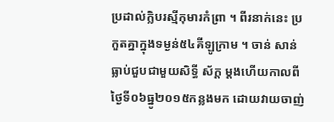ប្រដាល់ក្លិបរស្មីកុមារកំព្រា ។ ពីរនាក់នេះ ប្រកួតគ្នាក្នុងទម្ងន់៥៤គីឡូក្រាម ។ ចាន់ សាន់ ធ្លាប់ជួបជាមួយសិទ្ធី ស័ក្ត ម្តងហើយកាលពីថ្ងៃទី០៦ធ្នូ២០១៥កន្លងមក ដោយវាយចាញ់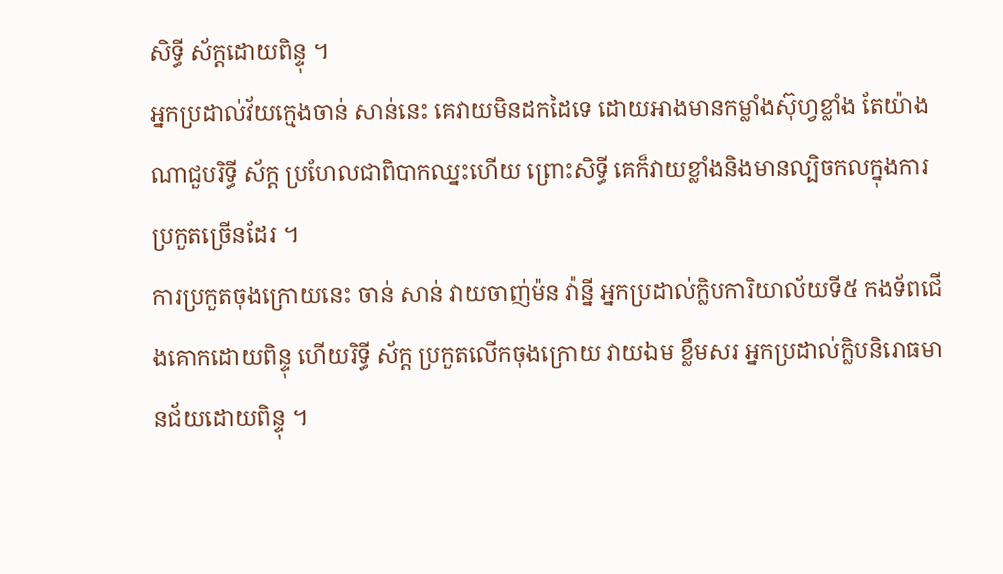សិទ្ធី ស័ក្តដោយពិន្ទុ ។
អ្នកប្រដាល់វ័យក្មេងចាន់ សាន់នេះ គេវាយមិនដកដៃទេ ដោយអាងមានកម្លាំងស៊ុហ្វខ្លាំង តែយ៉ាងណាជួបរិទ្ធី ស័ក្ត ប្រហែលជាពិបាកឈ្នះហើយ ព្រោះសិទ្ធី គេក៏វាយខ្លាំងនិងមានល្បិចកលក្នុងការប្រកួតច្រើនដែរ ។
ការប្រកួតចុងក្រោយនេះ ចាន់ សាន់ វាយចាញ់ម៉ន វ៉ាន្នី អ្នកប្រដាល់ក្លិបការិយាល័យទី៥ កងទ័ពជើងគោកដោយពិន្ទុ ហើយរិទ្ធី ស័ក្ត ប្រកួតលើកចុងក្រោយ វាយឯម ខ្លឹមសរ អ្នកប្រដាល់ក្លិបនិរោធមានជ័យដោយពិន្ទុ ។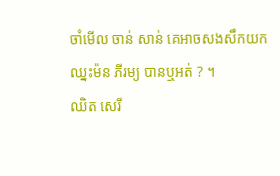ចាំមើល ចាន់ សាន់ គេអាចសងសឹកយកឈ្នះម៉ន ភីរម្យ បានឬអត់ ? ។
ឈិត សេរី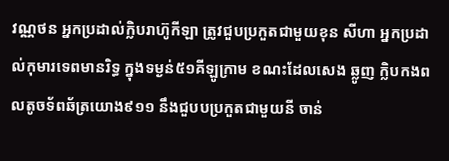វណ្ណថន អ្នកប្រដាល់ក្លិបរាហ៊ូកីឡា ត្រូវជួបប្រកួតជាមួយខុន សីហា អ្នកប្រដាល់កុមារទេពមានរិទ្ធ ក្នុងទម្ងន់៥១គីឡូក្រាម ខណះដែលសេង ឆ្លូញ ក្លិបកងពលតូចទ័ពឆ័ត្រយោង៩១១ នឹងជួបបប្រកួតជាមួយនី ចាន់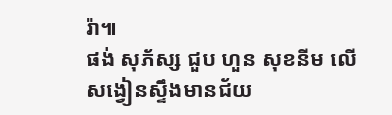រ៉ា៕
ផង់ សុភ័ស្ស ជួប ហួន សុខនីម លើសង្វៀនស្ទឹងមានជ័យ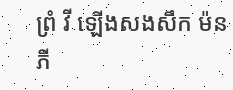ព្រំ វី ឡើងសងសឹក ម៉ន ភី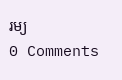រម្យ
0 Comments